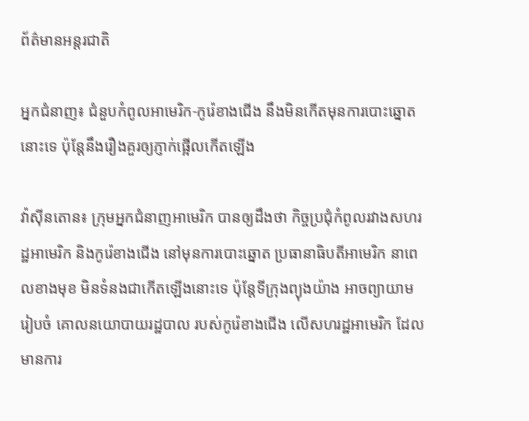ព័ត៌មានអន្តរជាតិ

អ្នកជំនាញ៖ ជំនួបកំពូលអាមេរិក-កូរ៉េខាងជើង នឹងមិនកើតមុនការបោះឆ្នោតនោះទេ ប៉ុន្ដែនឹងរឿងគួរឲ្យភ្ញាក់ផ្អើលកើតឡើង

វ៉ាស៊ីនតោន៖ ក្រុមអ្នកជំនាញអាមេរិក បានឲ្យដឹងថា កិច្ចប្រជុំកំពូលរវាងសហរដ្ឋអាមេរិក និងកូរ៉េខាងជើង នៅមុនការបោះឆ្នោត ប្រធានាធិបតីអាមេរិក នាពេលខាងមុខ មិនទំនងជាកើតឡើងនោះទេ ប៉ុន្តែទីក្រុងព្យុងយ៉ាង អាចព្យាយាមរៀបចំ គោលនយោបាយរដ្ឋបាល របស់កូរ៉េខាងជើង លើសហរដ្ឋអាមេរិក ដែលមានការ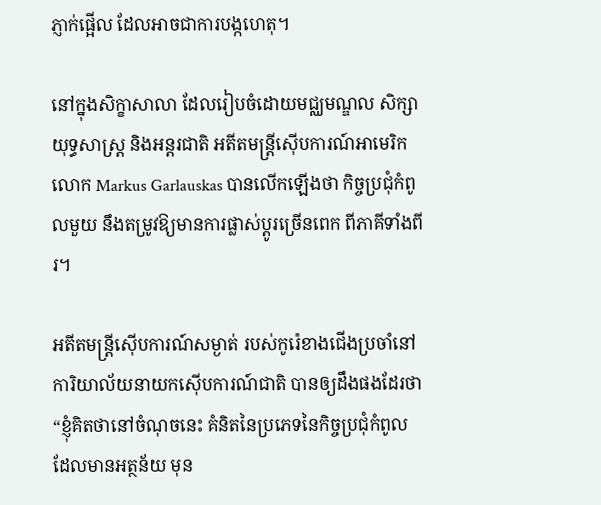ភ្ញាក់ផ្អើល ដែលអាចជាការបង្កហេតុ។

នៅក្នុងសិក្ខាសាលា ដែលរៀបចំដោយមជ្ឈមណ្ឌល សិក្សាយុទ្ធសាស្ត្រ និងអន្តរជាតិ អតីតមន្រ្តីស៊ើបការណ៍អាមេរិក លោក Markus Garlauskas បានលើកឡើងថា កិច្ចប្រជុំកំពូលមួយ នឹងតម្រូវឱ្យមានការផ្លាស់ប្តូរច្រើនពេក ពីភាគីទាំងពីរ។

អតីតមន្ត្រីស៊ើបការណ៍សម្ងាត់ របស់កូរ៉េខាងជើងប្រចាំនៅ ការិយាល័យនាយកស៊ើបការណ៍ជាតិ បានឲ្យដឹងផងដែរថា “ខ្ញុំគិតថានៅចំណុចនេះ គំនិតនៃប្រភេទនៃកិច្ចប្រជុំកំពូល ដែលមានអត្ថន័យ មុន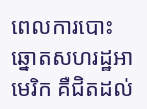ពេលការបោះឆ្នោតសហរដ្ឋអាមេរិក គឺជិតដល់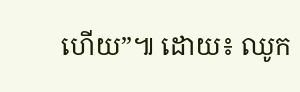ហើយ”៕ ដោយ៖ ឈូក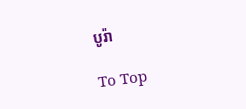បូរ៉ា

To Top